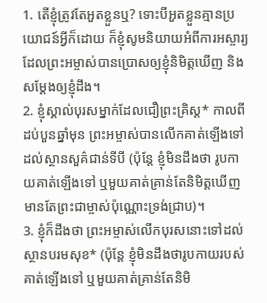1. តើខ្ញុំត្រូវតែអួតខ្លួនឬ? ទោះបីអួតខ្លួនគ្មានប្រយោជន៍អ្វីក៏ដោយ ក៏ខ្ញុំសូមនិយាយអំពីការអស្ចារ្យដែលព្រះអម្ចាស់បានប្រោសឲ្យខ្ញុំនិមិត្តឃើញ និងសម្តែងឲ្យខ្ញុំដឹង។
2. ខ្ញុំស្គាល់បុរសម្នាក់ដែលជឿព្រះគ្រិស្ដ* កាលពីដប់បួនឆ្នាំមុន ព្រះអម្ចាស់បានលើកគាត់ឡើងទៅដល់ស្ថានសួគ៌ជាន់ទីបី (ប៉ុន្តែ ខ្ញុំមិនដឹងថា រូបកាយគាត់ឡើងទៅ ឬមួយគាត់គ្រាន់តែនិមិត្តឃើញ មានតែព្រះជាម្ចាស់ប៉ុណ្ណោះទ្រង់ជ្រាប)។
3. ខ្ញុំក៏ដឹងថា ព្រះអម្ចាស់លើកបុរសនោះទៅដល់ស្ថានបរមសុខ* (ប៉ុន្តែ ខ្ញុំមិនដឹងថារូបកាយរបស់គាត់ឡើងទៅ ឬមួយគាត់គ្រាន់តែនិមិ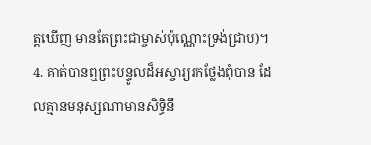ត្តឃើញ មានតែព្រះជាម្ចាស់ប៉ុណ្ណោះទ្រង់ជ្រាប)។
4. គាត់បានឮព្រះបន្ទូលដ៏អស្ចារ្យរកថ្លែងពុំបាន ដែលគ្មានមនុស្សណាមានសិទ្ធិនឹ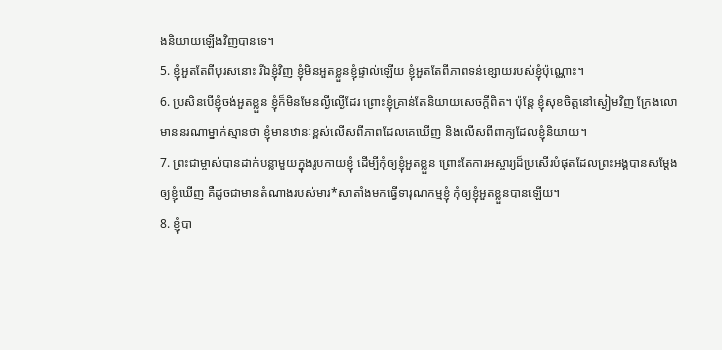ងនិយាយឡើងវិញបានទេ។
5. ខ្ញុំអួតតែពីបុរសនោះ រីឯខ្ញុំវិញ ខ្ញុំមិនអួតខ្លួនខ្ញុំផ្ទាល់ឡើយ ខ្ញុំអួតតែពីភាពទន់ខ្សោយរបស់ខ្ញុំប៉ុណ្ណោះ។
6. ប្រសិនបើខ្ញុំចង់អួតខ្លួន ខ្ញុំក៏មិនមែនល្ងីល្ងើដែរ ព្រោះខ្ញុំគ្រាន់តែនិយាយសេចក្ដីពិត។ ប៉ុន្តែ ខ្ញុំសុខចិត្តនៅស្ងៀមវិញ ក្រែងលោមាននរណាម្នាក់ស្មានថា ខ្ញុំមានឋានៈខ្ពស់លើសពីភាពដែលគេឃើញ និងលើសពីពាក្យដែលខ្ញុំនិយាយ។
7. ព្រះជាម្ចាស់បានដាក់បន្លាមួយក្នុងរូបកាយខ្ញុំ ដើម្បីកុំឲ្យខ្ញុំអួតខ្លួន ព្រោះតែការអស្ចារ្យដ៏ប្រសើរបំផុតដែលព្រះអង្គបានសម្តែងឲ្យខ្ញុំឃើញ គឺដូចជាមានតំណាងរបស់មារ*សាតាំងមកធ្វើទារុណកម្មខ្ញុំ កុំឲ្យខ្ញុំអួតខ្លួនបានឡើយ។
8. ខ្ញុំបា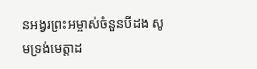នអង្វរព្រះអម្ចាស់ចំនួនបីដង សូមទ្រង់មេត្តាដ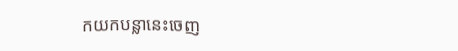កយកបន្លានេះចេញ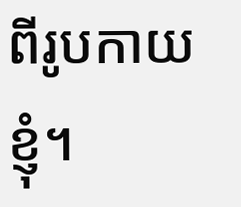ពីរូបកាយខ្ញុំ។